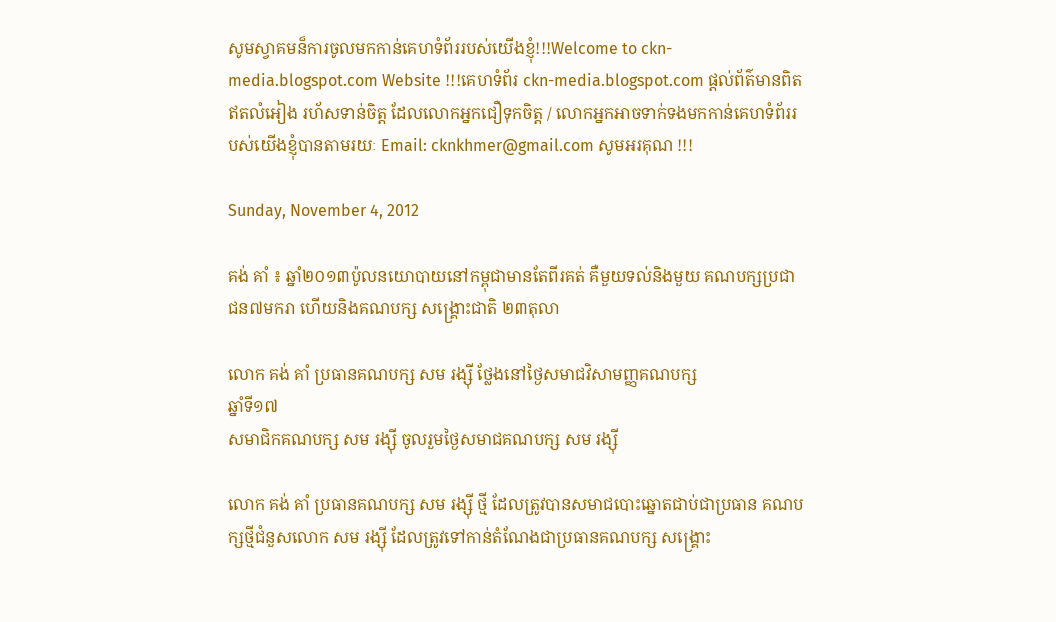សូមស្វាគមន៏ការចូលមកកាន់គេហទំព័ររបស់យើងខ្ញុំ!!!Welcome to ckn-media.blogspot.com Website !!!គេហទំព័រ ckn-media.blogspot.com ផ្តល់ព័ត៌មានពិតឥតលំអៀង រហ័សទាន់ចិត្ត ដែលលោកអ្នកជឿទុកចិត្ត / លោកអ្នកអាចទាក់ទងមកកាន់គេហទំព័ររបស់យើងខ្ញុំបានតាមរយៈ Email: cknkhmer@gmail.com សូមអរគុណ !!!

Sunday, November 4, 2012

គង់ គាំ ៖ ឆ្នាំ២០១៣ប៉ូលនយោបាយនៅកម្ពុជាមានតែពីរគត់ គឺមួយទល់និងមួយ គណបក្សប្រជាជន៧មករា ហើយនិងគណបក្ស សង្គ្រោះជាតិ ២៣តុលា

លោក គង់ គាំ ប្រធានគណបក្ស សម រង្ស៊ី ថ្លែងនៅថ្ងៃសមាជវិសាមញ្ញគណបក្ស
ឆ្នាំទី១៧
សមាជិកគណបក្ស សម រង្ស៊ី ចូលរួមថ្ងៃសមាជគណបក្ស សម រង្ស៊ី

លោក គង់ គាំ ប្រធានគណបក្ស សម រង្ស៊ី ថ្មី ដែលត្រូវបានសមាជបោះឆ្នោតជាប់ជាប្រធាន គណបក្សថ្មីជំនួសលោក សម រង្ស៊ី ដែលត្រូវទៅកាន់តំណែងជាប្រធានគណបក្ស សង្គ្រោះ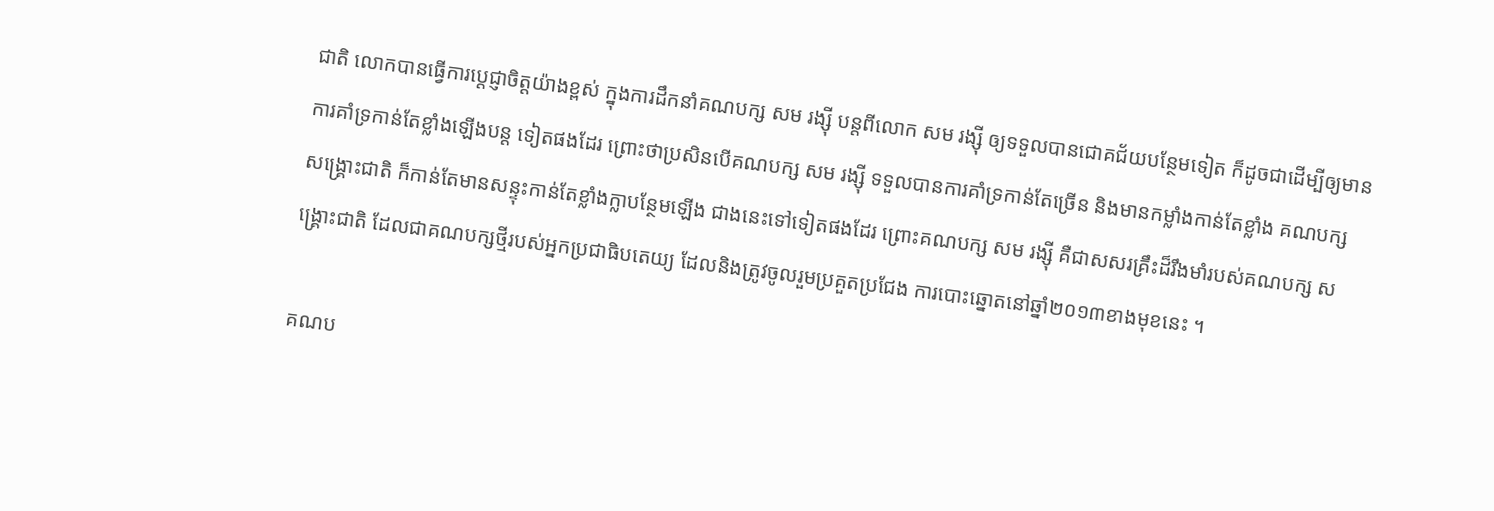ជាតិ លោកបានធ្វើការប្តេជ្ញាចិត្តយ៉ាងខ្ពស់ ក្នុងការដឹកនាំគណបក្ស សម រង្ស៊ី បន្តពីលោក សម រង្ស៊ី ឲ្យទទួលបានជោគជ័យបន្ថែមទៀត ក៏ដូចជាដើម្បីឲ្យមានការគាំទ្រកាន់តែខ្លាំងឡើងបន្ត ទៀតផងដែរ ព្រោះថាប្រសិនបើគណបក្ស សម រង្ស៊ី ទទួលបានការគាំទ្រកាន់តែច្រើន និងមានកម្លាំងកាន់តែខ្លាំង គណបក្ស សង្គ្រោះជាតិ ក៏កាន់តែមានសន្ទុះកាន់តែខ្លាំងក្លាបន្ថែមឡើង ជាងនេះទៅទៀតផងដែរ ព្រោះគណបក្ស សម រង្ស៊ី គឺជាសសរគ្រឹះដ៏រឹងមាំរបស់គណបក្ស សង្គ្រោះជាតិ ដែលជាគណបក្សថ្មីរបស់អ្នកប្រជាធិបតេយ្យ ដែលនិងត្រូវចូលរួមប្រគួតប្រជែង ការបោះឆ្នោតនៅឆ្នាំ២០១៣ខាងមុខនេះ ។

គណប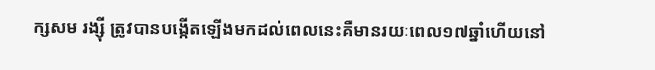ក្សសម រង្ស៊ី ត្រូវបានបង្កើតឡើងមកដល់ពេលនេះគឺមានរយៈពេល១៧ឆ្នាំហើយនៅ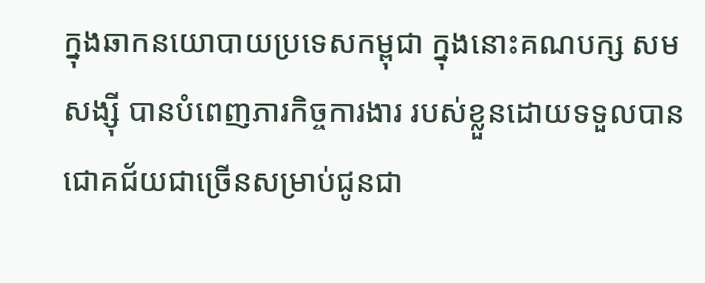ក្នុងឆាកនយោបាយប្រទេសកម្ពុជា ក្នុងនោះគណបក្ស សម សង្ស៊ី បានបំពេញភារកិច្ចការងារ របស់ខ្លួនដោយទទួលបានជោគជ័យជាច្រើនសម្រាប់ជូនជា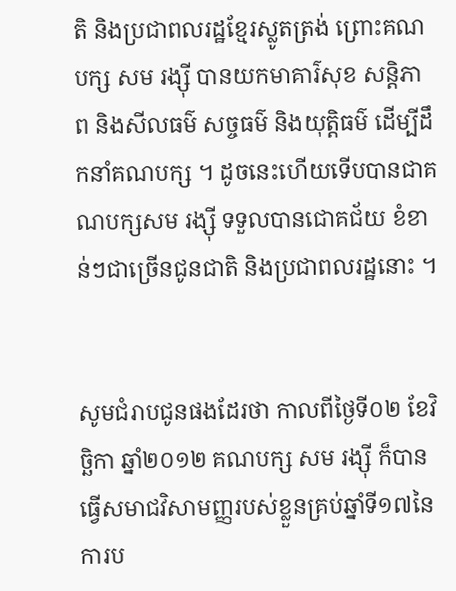តិ និងប្រជាពលរដ្ឋខ្មែរស្លូតត្រង់ ព្រោះគណបក្ស សម រង្ស៊ី បានយកមាគារ៌សុខ សន្តិភាព និងសីលធម៌ សច្ចធម៌ និងយុត្តិធម៌ ដើម្បីដឹកនាំគណបក្ស ។ ដូចនេះហើយទើបបានជាគណបក្សសម រង្ស៊ី ទទួលបានជោគជ័យ ខំខាន់ៗជាច្រើនជូនជាតិ និងប្រជាពលរដ្ឋនោះ ។


សូមជំរាបជូនផងដែរថា កាលពីថ្ងៃទី០២ ខែវិច្ឆិកា ឆ្នាំ២០១២ គណបក្ស សម រង្ស៊ី ក៏បានធ្វើសមាជវិសាមញ្ញរបស់ខ្លួនគ្រប់ឆ្នាំទី១៧នៃការប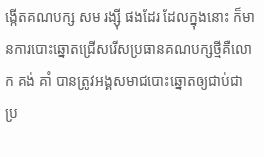ង្កើតគណបក្ស សម រង្ស៊ី ផងដែរ ដែលក្នុងនោះ ក៏មានការបោះឆ្នោតជ្រើសរើសប្រធានគណបក្សថ្មីគឺលោក គង់ គាំ បានត្រូវអង្គសមាជបោះឆ្នោតឲ្យជាប់ជាប្រ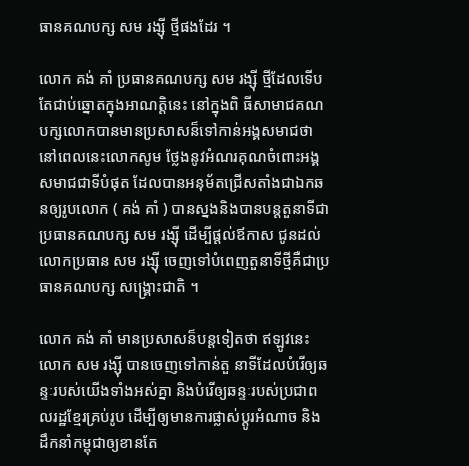ធានគណបក្ស សម រង្ស៊ី ថ្មីផងដែរ ។

លោក គង់ គាំ ប្រធានគណបក្ស សម រង្ស៊ី ថ្មីដែលទើបតែជាប់ឆ្នោតក្នុងអាណត្តិនេះ នៅក្នុងពិ ធីសាមាជគណបក្សលោកបានមានប្រសាសន៏ទៅកាន់អង្គសមាជថា នៅពេលនេះលោកសូម ថ្លែងនូវអំណរគុណចំពោះអង្គសមាជជាទីបំផុត ដែលបានអនុម័តជ្រើសតាំងជាឯកឆនឲ្យរូបលោក ( គង់ គាំ ) បានស្នងនិងបានបន្តតួនាទីជាប្រធានគណបក្ស សម រង្ស៊ី ដើម្បីផ្តល់ឪកាស ជូនដល់លោកប្រធាន សម រង្ស៊ី ចេញទៅបំពេញតួនាទីថ្មីគឺជាប្រធានគណបក្ស សង្គ្រោះជាតិ ។

លោក គង់ គាំ មានប្រសាសន៏បន្តទៀតថា ឥឡូវនេះលោក សម រង្ស៊ី បានចេញទៅកាន់តួ នាទីដែលបំរើឲ្យឆន្ទៈរបស់យើងទាំងអស់គ្នា និងបំរើឲ្យឆន្ទៈរបស់ប្រជាពលរដ្ឋខ្មែរគ្រប់រូប ដើម្បីឲ្យមានការផ្លាស់ប្តូរអំណាច និងដឹកនាំកម្ពុជាឲ្យខានតែ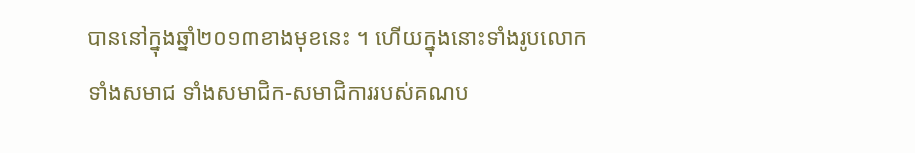បាននៅក្នុងឆ្នាំ២០១៣ខាងមុខនេះ ។ ហើយក្នុងនោះទាំងរូបលោក ទាំងសមាជ ទាំងសមាជិក-សមាជិការរបស់គណប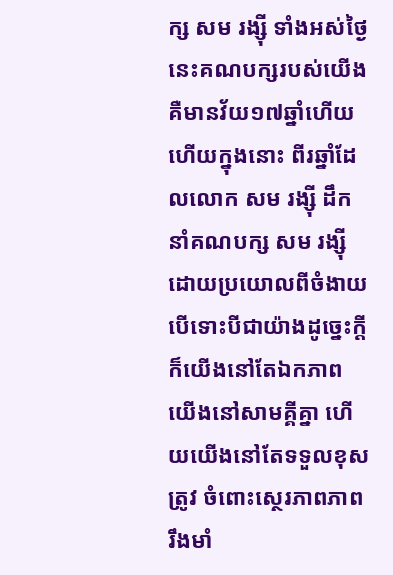ក្ស សម រង្ស៊ី ទាំងអស់ថ្ងៃនេះគណបក្សរបស់យើងគឺមានវ័យ១៧ឆ្នាំហើយ ហើយក្នុងនោះ ពីរឆ្នាំដែលលោក សម រង្ស៊ី ដឹកនាំគណបក្ស សម រង្ស៊ី ដោយប្រយោលពីចំងាយ បើទោះបីជាយ៉ាងដូច្នេះក្តី ក៏យើងនៅតែឯកភាព យើងនៅសាមគ្គីគ្នា ហើយយើងនៅតែទទួលខុសត្រូវ ចំពោះស្ថេរភាពភាព រឹងមាំ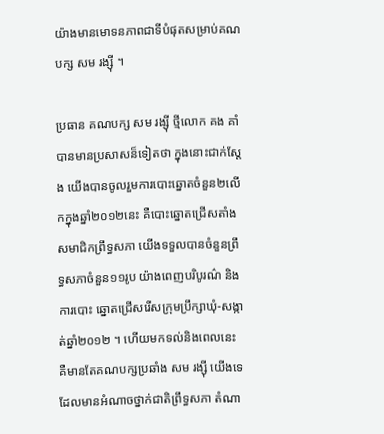យ៉ាងមានមោទនភាពជាទីបំផុតសម្រាប់គណបក្ស សម រង្ស៊ី ។

ប្រធាន គណបក្ស សម រង្ស៊ី ថ្មីលោក គង គាំ បានមានប្រសាសន៏ទៀតថា ក្នុងនោះជាក់ស្តែង យើងបានចូលរួមការបោះឆ្នោតចំនួន២លើកក្នុងឆ្នាំ២០១២នេះ គឺបោះឆ្នោតជ្រើសតាំងសមាជិកព្រឹទ្ធសភា យើងទទួលបានចំនួនព្រឹទ្ធសភាចំនួន១១រូប យ៉ាងពេញបរិបូរណ៌ និងការបោះ ឆ្នោតជ្រើសរើសក្រុមប្រឹក្សាឃុំ-សង្កាត់ឆ្នាំ២០១២ ។ ហើយមកទល់និងពេលនេះ គឺមានតែគណបក្សប្រឆាំង សម រង្ស៊ី យើងទេដែលមានអំណាចថ្នាក់ជាតិព្រឹទ្ធសភា តំណា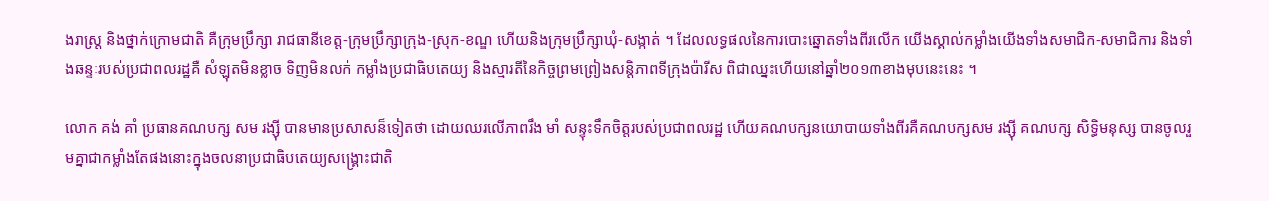ងរាស្រ្ត និងថ្នាក់ក្រោមជាតិ គឺក្រុមប្រឹក្សា រាជធានីខេត្ត-ក្រុមប្រឹក្សាក្រុង-ស្រុក-ខណ្ឌ ហើយនិងក្រុមប្រឹក្សាឃុំ-សង្កាត់ ។ ដែលលទ្ធផលនៃការបោះឆ្នោតទាំងពីរលើក យើងស្គាល់កម្លាំងយើងទាំងសមាជិក-សមាជិការ និងទាំងឆន្ទៈរបស់ប្រជាពលរដ្ឋគឺ សំឡុតមិនខ្លាច ទិញមិនលក់ កម្លាំងប្រជាធិបតេយ្យ និងស្មារតីនៃកិច្ចព្រមព្រៀងសន្តិភាពទីក្រុងប៉ារីស ពិជាឈ្នះហើយនៅឆ្នាំ២០១៣ខាងមុបនេះនេះ ។

លោក គង់ គាំ ប្រធានគណបក្ស សម រង្ស៊ី បានមានប្រសាសន៏ទៀតថា ដោយឈរលើភាពរឹង មាំ សន្ទុះទឹកចិត្តរបស់ប្រជាពលរដ្ឋ ហើយគណបក្សនយោបាយទាំងពីរគឺគណបក្សសម រង្ស៊ី គណបក្ស សិទ្ធិមនុស្ស បានចូលរួមគ្នាជាកម្លាំងតែផងនោះក្នុងចលនាប្រជាធិបតេយ្យសង្គ្រោះជាតិ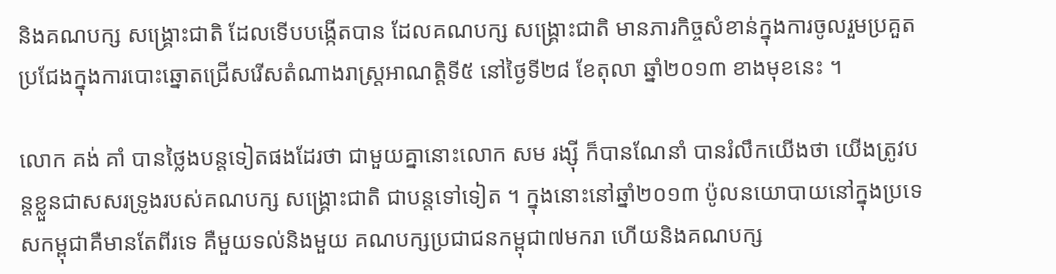និងគណបក្ស សង្គ្រោះជាតិ ដែលទើបបង្កើតបាន ដែលគណបក្ស សង្គ្រោះជាតិ មានភារកិច្ចសំខាន់ក្នុងការចូលរួមប្រគួតប្រជែងក្នុងការបោះឆ្នោតជ្រើសរើសតំណាងរាស្រ្តអាណត្តិទី៥ នៅថ្ងៃទី២៨ ខែតុលា ឆ្នាំ២០១៣ ខាងមុខនេះ ។

លោក គង់ គាំ បានថ្លៃងបន្តទៀតផងដែរថា ជាមួយគ្នានោះលោក សម រង្ស៊ី ក៏បានណែនាំ បានរំលឹកយើងថា យើងត្រូវបន្តខ្លួនជាសសរទ្រូងរបស់គណបក្ស សង្គ្រោះជាតិ ជាបន្តទៅទៀត ។ ក្នុងនោះនៅឆ្នាំ២០១៣ ប៉ូលនយោបាយនៅក្នុងប្រទេសកម្ពុជាគឺមានតែពីរទេ គឺមួយទល់និងមួយ គណបក្សប្រជាជនកម្ពុជា៧មករា ហើយនិងគណបក្ស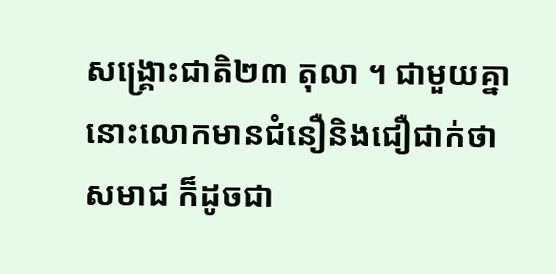សង្គ្រោះជាតិ២៣ តុលា ។ ជាមួយគ្នានោះលោកមានជំនឿនិងជឿជាក់ថា សមាជ ក៏ដូចជា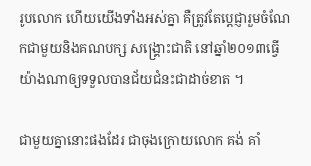រូបលោក ហើយយើងទាំងអស់គ្នា គឺត្រូវតែប្តេជ្ញារួមចំណែកជាមួយនិងគណបក្ស សង្គ្រោះជាតិ នៅឆ្នាំ២០១៣ធ្វើយ៉ាងណាឲ្យទទួលបានជ័យជំនះជាដាច់ខាត ។

ជាមួយគ្នានោះផងដែរ ជាចុងក្រោយលោក គង់ គាំ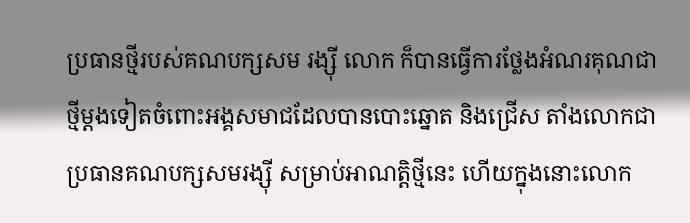ប្រធានថ្មីរបស់គណបក្សសម រង្ស៊ី លោក ក៏បានធ្វើការថ្លែងអំណរគុណជាថ្មីម្តងទៀតចំពោះអង្គសមាជដែលបានបោះឆ្នោត និងជ្រើស តាំងលោកជាប្រធានគណបក្សសមរង្ស៊ី សម្រាប់អាណត្តិថ្មីនេះ ហើយក្នុងនោះលោក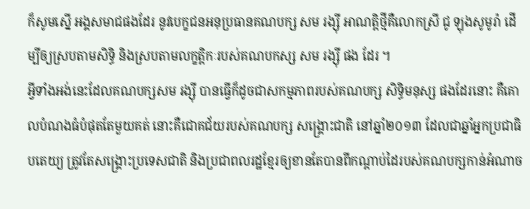ក៏សូមស្នើ អង្គសមាជផងដែរ នូវបេក្ខជនអនុប្រធានគណបក្ស សម រង្ស៊ី អាណត្តិថ្មីគឺលោកស្រី ជូ ឡុងសូមូរ៉ា ដើម្បីឲ្យស្របតាមសិទ្ធិ និងស្របតាមលក្ខត្តិកៈរបស់គណបកស្ស សម រង្ស៊ី ផង ដែរ ។
អ្វីទាំងអង់នេះដែលគណបក្សសម រង្ស៊ី បានធ្វើក៏ដូចជាសកម្មភាពរបស់គណបក្ស សិទ្ធិមនុស្ស ផងដែរនោះ គឺគោលបំណងធំបំផុតតែមួយគត់ នោះគឺជោគជ័យរបស់គណបក្ស សង្គ្រោះជាតិ នៅឆ្នាំ២០១៣ ដែលជាឆ្នាំអ្នកប្រជាធិបតេយ្យ ត្រូវតែសង្គ្រោះប្រទេសជាតិ និងប្រជាពលរដ្ឋខ្មែរឲ្យខានតែបានពីកណ្តាប់ដៃរបស់គណបក្សកាន់អំណាច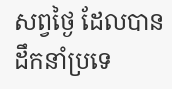សព្វថ្ងៃ ដែលបានដឹកនាំប្រទេ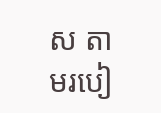ស តាមរបៀ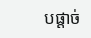បផ្តាច់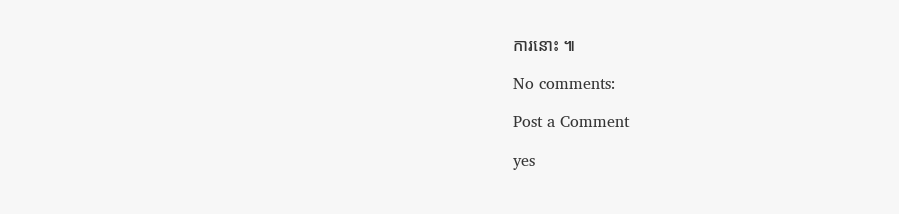ការនោះ ៕

No comments:

Post a Comment

yes